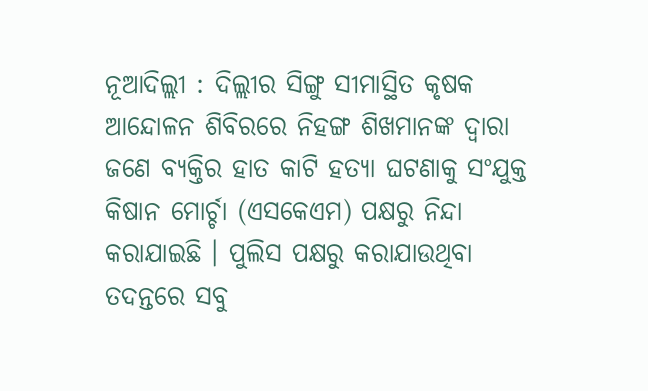ନୂଆଦିଲ୍ଲୀ : ଦିଲ୍ଲୀର ସିଙ୍ଗୁ ସୀମାସ୍ଥିତ କୃଷକ ଆନ୍ଦୋଳନ ଶିବିରରେ ନିହଙ୍ଗ ଶିଖମାନଙ୍କ ଦ୍ବାରା ଜଣେ ବ୍ୟକ୍ତିର ହାତ କାଟି ହତ୍ୟା ଘଟଣାକୁ ସଂଯୁକ୍ତ କିଷାନ ମୋର୍ଚ୍ଚା (ଏସକେଏମ) ପକ୍ଷରୁ ନିନ୍ଦା କରାଯାଇଛି । ପୁଲିସ ପକ୍ଷରୁ କରାଯାଉଥିବା ତଦନ୍ତରେ ସବୁ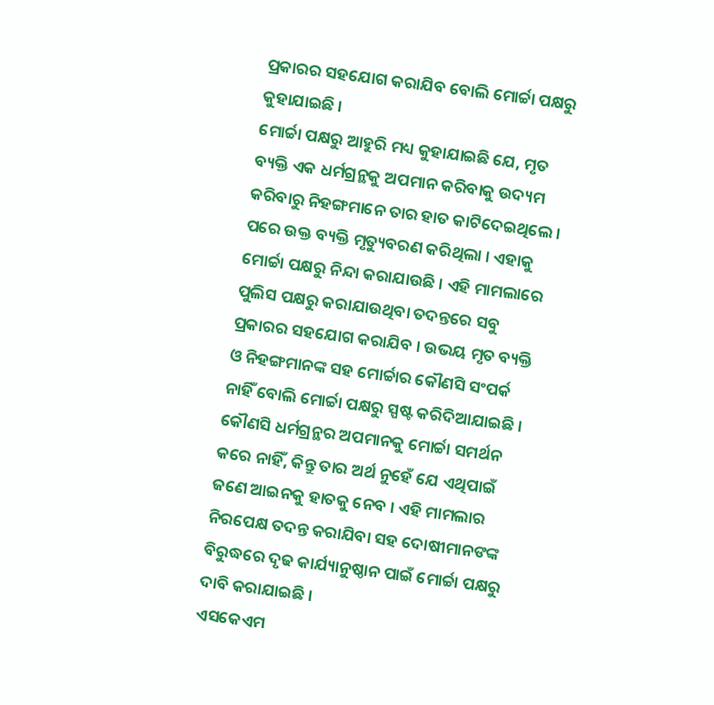ପ୍ରକାରର ସହଯୋଗ କରାଯିବ ବୋଲି ମୋର୍ଚ୍ଚା ପକ୍ଷରୁ କୁହାଯାଇଛି ।
ମୋର୍ଚ୍ଚା ପକ୍ଷରୁ ଆହୁରି ମଧ୍ୟ କୁହାଯାଇଛି ଯେ, ମୃତ ବ୍ୟକ୍ତି ଏକ ଧର୍ମଗ୍ରନ୍ଥକୁ ଅପମାନ କରିବାକୁ ଉଦ୍ୟମ କରିବାରୁ ନିହଙ୍ଗମାନେ ତାର ହାତ କାଟିଦେଇଥିଲେ । ପରେ ଉକ୍ତ ବ୍ୟକ୍ତି ମୃତ୍ୟୁବରଣ କରିଥିଲା । ଏହାକୁ ମୋର୍ଚ୍ଚା ପକ୍ଷରୁ ନିନ୍ଦା କରାଯାଉଛି । ଏହି ମାମଲାରେ ପୁଲିସ ପକ୍ଷରୁ କରାଯାଉଥିବା ତଦନ୍ତରେ ସବୁ ପ୍ରକାରର ସହଯୋଗ କରାଯିବ । ଉଭୟ ମୃତ ବ୍ୟକ୍ତି ଓ ନିହଙ୍ଗମାନଙ୍କ ସହ ମୋର୍ଚ୍ଚାର କୌଣସି ସଂପର୍କ ନାହିଁ ବୋଲି ମୋର୍ଚ୍ଚା ପକ୍ଷରୁ ସ୍ପଷ୍ଟ କରିଦିଆଯାଇଛି । କୌଣସି ଧର୍ମଗ୍ରନ୍ଥର ଅପମାନକୁ ମୋର୍ଚ୍ଚା ସମର୍ଥନ କରେ ନାହିଁ, କିନ୍ତୁ ତାର ଅର୍ଥ ନୁହେଁ ଯେ ଏଥିପାଇଁ ଜଣେ ଆଇନକୁ ହାତକୁ ନେବ । ଏହି ମାମଲାର ନିରପେକ୍ଷ ତଦନ୍ତ କରାଯିବା ସହ ଦୋଷୀମାନଙଙ୍କ ବିରୁଦ୍ଧରେ ଦୃଢ କାର୍ଯ୍ୟାନୁଷ୍ଠାନ ପାଇଁ ମୋର୍ଚ୍ଚା ପକ୍ଷରୁ ଦାବି କରାଯାଇଛି ।
ଏସକେଏମ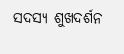ସଦସ୍ୟ ଶୁଖଦର୍ଶନ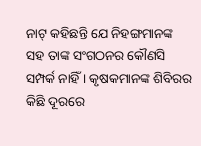ନାଟ୍ କହିଛନ୍ତି ଯେ ନିହଙ୍ଗମାନଙ୍କ ସହ ତାଙ୍କ ସଂଗଠନର କୌଣସି ସମ୍ପର୍କ ନାହିଁ । କୃଷକମାନଙ୍କ ଶିବିରର କିଛି ଦୂରରେ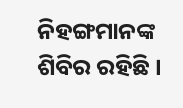ନିହଙ୍ଗମାନଙ୍କ ଶିବିର ରହିଛି ।